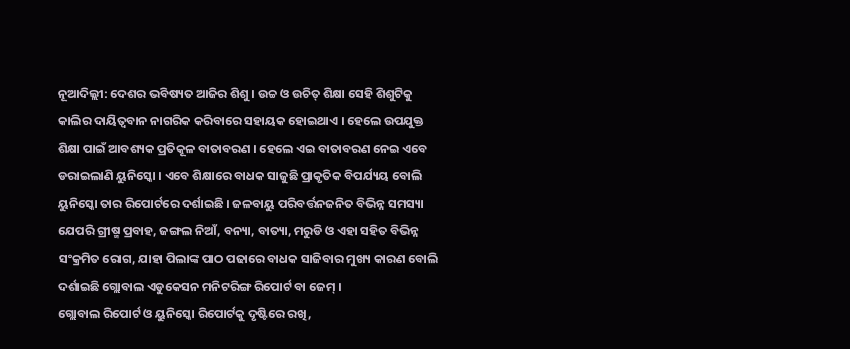ନୂଆଦିଲ୍ଲୀ: ଦେଶର ଭବିଷ୍ୟତ ଆଜିର ଶିଶୁ । ଉଚ୍ଚ ଓ ଉଚିତ୍ ଶିକ୍ଷା ସେହି ଶିଶୁଟିକୁ କାଲିର ଦାୟିତ୍ବବାନ ନାଗରିକ କରିବାରେ ସହାୟକ ହୋଇଥାଏ । ହେଲେ ଉପଯୁକ୍ତ ଶିକ୍ଷା ପାଇଁ ଆବଶ୍ୟକ ପ୍ରତିକୂଳ ବାତାବରଣ । ହେଲେ ଏଇ ବାତାବରଣ ନେଇ ଏବେ ଡରାଇଲାଣି ୟୁନିସ୍କୋ । ଏବେ ଶିକ୍ଷାରେ ବାଧକ ସାଜୁଛି ପ୍ରାକୃତିକ ବିପର୍ଯ୍ୟୟ ବୋଲି ୟୁନିସ୍କୋ ତାର ରିପୋର୍ଟରେ ଦର୍ଶାଇଛି । ଜଳବାୟୁ ପରିବର୍ତ୍ତନଜନିତ ବିଭିନ୍ନ ସମସ୍ୟା ଯେପରି ଗ୍ରୀଷ୍ମ ପ୍ରବାହ, ଜଙ୍ଗଲ ନିଆଁ, ବନ୍ୟା, ବାତ୍ୟା, ମରୁଡି ଓ ଏହା ସହିତ ବିଭିନ୍ନ ସଂକ୍ରମିତ ରୋଗ, ଯାହା ପିଲାଙ୍କ ପାଠ ପଢାରେ ବାଧକ ସାଜିବାର ମୁଖ୍ୟ କାରଣ ବୋଲି ଦର୍ଶାଇଛି ଗ୍ଲୋବାଲ ଏଡୁକେସନ ମନିଟରିଙ୍ଗ ରିପୋର୍ଟ ବା ଜେମ୍ ।
ଗ୍ଲୋବାଲ ରିପୋର୍ଟ ଓ ୟୁନିସ୍କୋ ରିପୋର୍ଟକୁ ଦୃଷ୍ଟିରେ ରଖି,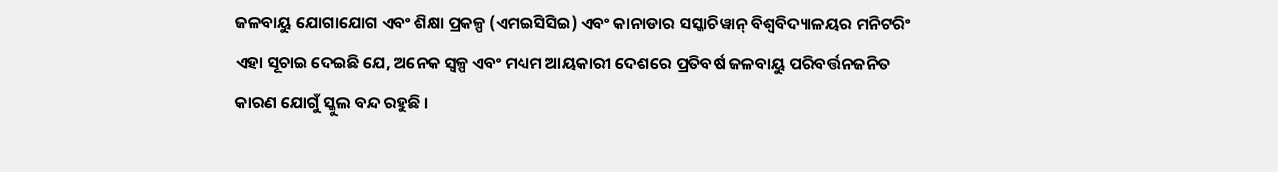ଜଳବାୟୁ ଯୋଗାଯୋଗ ଏବଂ ଶିକ୍ଷା ପ୍ରକଳ୍ପ (ଏମଇସିସିଇ) ଏବଂ କାନାଡାର ସସ୍କାଚିୱାନ୍ ବିଶ୍ୱବିଦ୍ୟାଳୟର ମନିଟରିଂ ଏହା ସୂଚାଇ ଦେଇଛି ଯେ, ଅନେକ ସ୍ୱଳ୍ପ ଏବଂ ମଧ୍ୟମ ଆୟକାରୀ ଦେଶରେ ପ୍ରତିବର୍ଷ ଜଳବାୟୁ ପରିବର୍ତ୍ତନଜନିତ କାରଣ ଯୋଗୁଁ ସ୍କୁଲ ବନ୍ଦ ରହୁଛି ।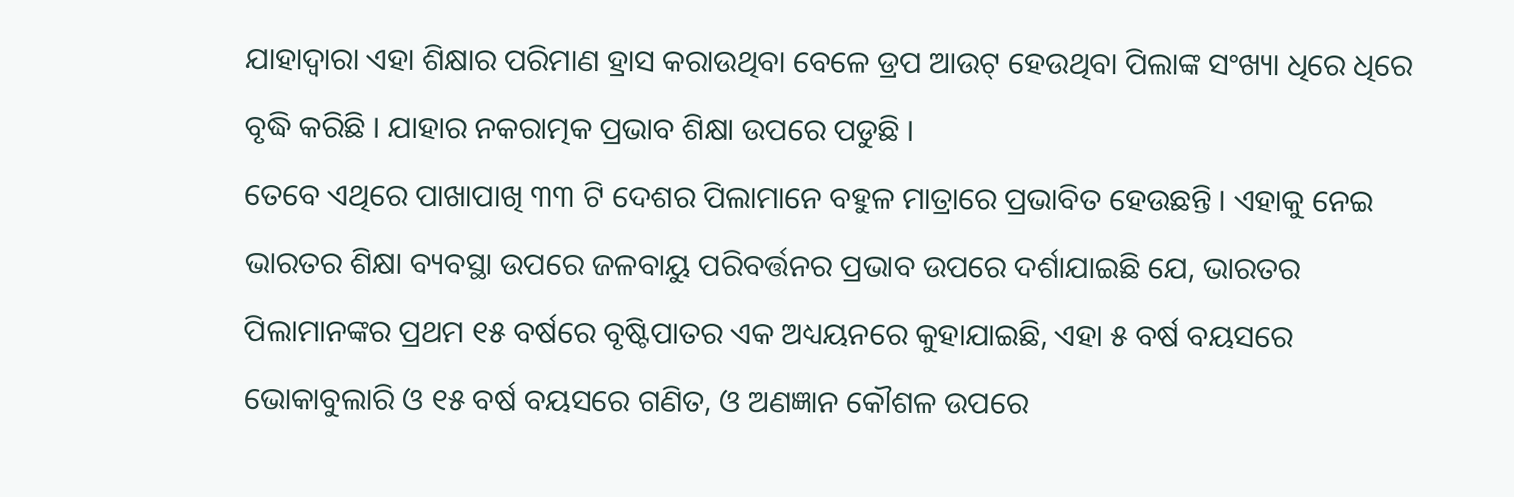ଯାହାଦ୍ୱାରା ଏହା ଶିକ୍ଷାର ପରିମାଣ ହ୍ରାସ କରାଉଥିବା ବେଳେ ଡ୍ରପ ଆଉଟ୍ ହେଉଥିବା ପିଲାଙ୍କ ସଂଖ୍ୟା ଧିରେ ଧିରେ ବୃଦ୍ଧି କରିଛି । ଯାହାର ନକରାତ୍ମକ ପ୍ରଭାବ ଶିକ୍ଷା ଉପରେ ପଡୁଛି ।
ତେବେ ଏଥିରେ ପାଖାପାଖି ୩୩ ଟି ଦେଶର ପିଲାମାନେ ବହୁଳ ମାତ୍ରାରେ ପ୍ରଭାବିତ ହେଉଛନ୍ତି । ଏହାକୁ ନେଇ ଭାରତର ଶିକ୍ଷା ବ୍ୟବସ୍ଥା ଉପରେ ଜଳବାୟୁ ପରିବର୍ତ୍ତନର ପ୍ରଭାବ ଉପରେ ଦର୍ଶାଯାଇଛି ଯେ, ଭାରତର ପିଲାମାନଙ୍କର ପ୍ରଥମ ୧୫ ବର୍ଷରେ ବୃଷ୍ଟିପାତର ଏକ ଅଧ୍ୟୟନରେ କୁହାଯାଇଛି, ଏହା ୫ ବର୍ଷ ବୟସରେ ଭୋକାବୁଲାରି ଓ ୧୫ ବର୍ଷ ବୟସରେ ଗଣିତ, ଓ ଅଣଜ୍ଞାନ କୌଶଳ ଉପରେ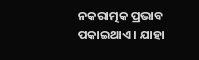ନକରାତ୍ମକ ପ୍ରଭାବ ପକାଇଥାଏ । ଯାହା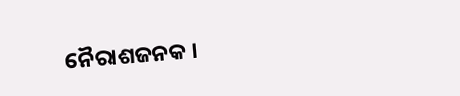ନୈରାଶଜନକ ।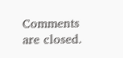Comments are closed.